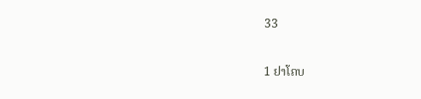33

1 ຢາໂຄບ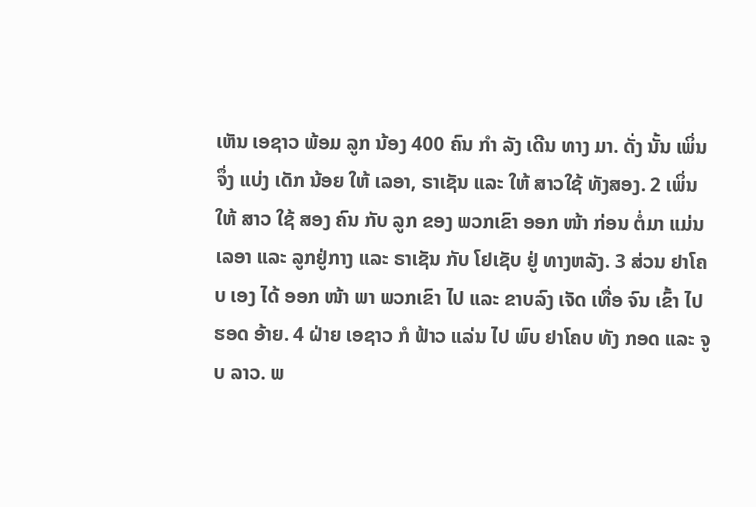ເຫັນ ເອຊາວ ພ້ອມ ລູກ ນ້ອງ 400 ຄົນ ກໍາ ລັງ ເດີນ ທາງ ມາ. ດັ່ງ ນັ້ນ ເພິ່ນ ຈຶ່ງ ແບ່ງ ເດັກ ນ້ອຍ ໃຫ້ ເລອາ, ຣາເຊັນ ແລະ ໃຫ້ ສາວໃຊ້ ທັງສອງ. 2 ເພິ່ນ ໃຫ້ ສາວ ໃຊ້ ສອງ ຄົນ ກັບ ລູກ ຂອງ ພວກເຂົາ ອອກ ໜ້າ ກ່ອນ ຕໍ່ມາ ແມ່ນ ເລອາ ແລະ ລູກຢູ່ກາງ ແລະ ຣາເຊັນ ກັບ ໂຢເຊັບ ຢູ່ ທາງຫລັງ. 3 ສ່ວນ ຢາໂຄບ ເອງ ໄດ້ ອອກ ໜ້າ ພາ ພວກເຂົາ ໄປ ແລະ ຂາບລົງ ເຈັດ ເທື່ອ ຈົນ ເຂົ້າ ໄປ ຮອດ ອ້າຍ. 4 ຝ່າຍ ເອຊາວ ກໍ ຟ້າວ ແລ່ນ ໄປ ພົບ ຢາໂຄບ ທັງ ກອດ ແລະ ຈູບ ລາວ. ພ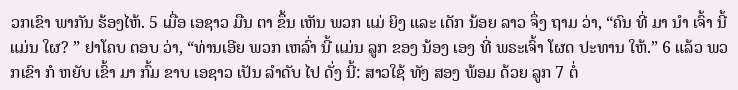ວກເຂົາ ພາກັນ ຮ້ອງໄຫ້. 5 ເມື່ອ ເອຊາວ ມືນ ຕາ ຂຶ້ນ ເຫັນ ພວກ ແມ່ ຍິງ ແລະ ເດັກ ນ້ອຍ ລາວ ຈຶ່ງ ຖາມ ວ່າ, “ຄົນ ທີ່ ມາ ນໍາ ເຈົ້າ ນີ້ ແມ່ນ ໃຜ? ” ຢາໂຄບ ຕອບ ວ່າ, “ທ່ານເອີຍ ພວກ ເຫລົ່າ ນີ້ ແມ່ນ ລູກ ຂອງ ນ້ອງ ເອງ ທີ່ ພຣະເຈົ້າ ໂຜດ ປະທານ ໃຫ້.” 6 ແລ້ວ ພວກເຂົາ ກໍ ຫຍັບ ເຂົ້າ ມາ ກົ້ມ ຂາບ ເອຊາວ ເປັນ ລໍາດັບ ໄປ ດັ່ງ ນີ້: ສາວໃຊ້ ທັງ ສອງ ພ້ອມ ດ້ວຍ ລູກ 7 ຕໍ່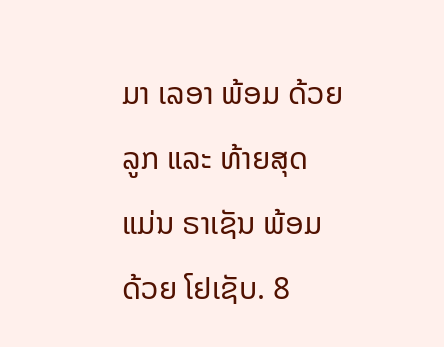ມາ ເລອາ ພ້ອມ ດ້ວຍ ລູກ ແລະ ທ້າຍສຸດ ແມ່ນ ຣາເຊັນ ພ້ອມ ດ້ວຍ ໂຢເຊັບ. 8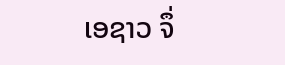ເອຊາວ ຈຶ່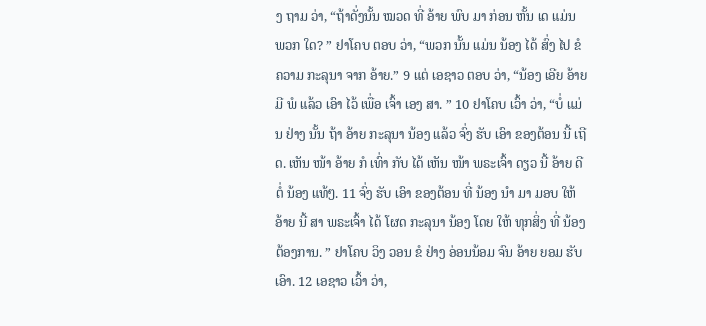ງ ຖາມ ວ່າ, “ຖ້າດັ່ງນັ້ນ ໝວດ ທີ່ ອ້າຍ ພົບ ມາ ກ່ອນ ຫັ້ນ ເດ ແມ່ນ ພວກ ໃດ? ” ຢາໂຄບ ຕອບ ວ່າ, “ພວກ ນັ້ນ ແມ່ນ ນ້ອງ ໄດ້ ສົ່ງ ໄປ ຂໍ ຄວາມ ກະລຸນາ ຈາກ ອ້າຍ.” 9 ແຕ່ ເອຊາວ ຕອບ ວ່າ, “ນ້ອງ ເອີຍ ອ້າຍ ມີ ພໍ ແລ້ວ ເອົາ ໄວ້ ເພື່ອ ເຈົ້າ ເອງ ສາ. ” 10 ຢາໂຄບ ເວົ້າ ວ່າ, “ບໍ່ ແມ່ນ ຢ່າງ ນັ້ນ ຖ້າ ອ້າຍ ກະລຸນາ ນ້ອງ ແລ້ວ ຈົ່ງ ຮັບ ເອົາ ຂອງຕ້ອນ ນີ້ ເຖີດ. ເຫັນ ໜ້າ ອ້າຍ ກໍ ເທົ່າ ກັບ ໄດ້ ເຫັນ ໜ້າ ພຣະເຈົ້າ ດຽວ ນີ້ ອ້າຍ ດີ ຕໍ່ ນ້ອງ ແທ້ໆ. 11 ຈົ່ງ ຮັບ ເອົາ ຂອງຕ້ອນ ທີ່ ນ້ອງ ນໍາ ມາ ມອບ ໃຫ້ ອ້າຍ ນີ້ ສາ ພຣະເຈົ້າ ໄດ້ ໂຜດ ກະລຸນາ ນ້ອງ ໂດຍ ໃຫ້ ທຸກສິ່ງ ທີ່ ນ້ອງ ຕ້ອງການ. ” ຢາໂຄບ ວິງ ວອນ ຂໍ ຢ່າງ ອ່ອນນ້ອມ ຈົນ ອ້າຍ ຍອມ ຮັບ ເອົາ. 12 ເອຊາວ ເວົ້າ ວ່າ,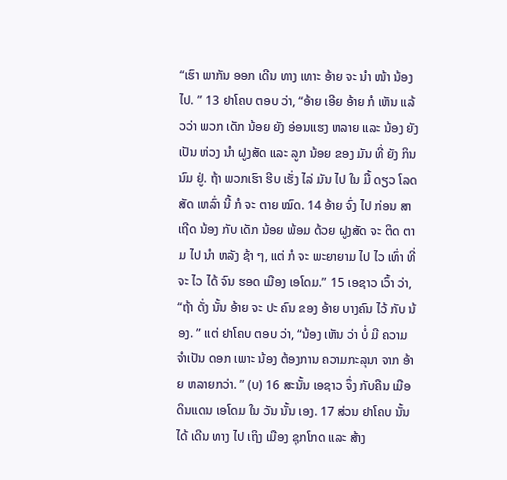“ເຮົາ ພາກັນ ອອກ ເດີນ ທາງ ເທາະ ອ້າຍ ຈະ ນໍາ ໜ້າ ນ້ອງ ໄປ. ” 13 ຢາໂຄບ ຕອບ ວ່າ, “ອ້າຍ ເອີຍ ອ້າຍ ກໍ ເຫັນ ແລ້ວວ່າ ພວກ ເດັກ ນ້ອຍ ຍັງ ອ່ອນແຮງ ຫລາຍ ແລະ ນ້ອງ ຍັງ ເປັນ ຫ່ວງ ນໍາ ຝູງສັດ ແລະ ລູກ ນ້ອຍ ຂອງ ມັນ ທີ່ ຍັງ ກິນ ນົມ ຢູ່. ຖ້າ ພວກເຮົາ ຮີບ ເຮັ່ງ ໄລ່ ມັນ ໄປ ໃນ ມື້ ດຽວ ໂລດ ສັດ ເຫລົ່າ ນີ້ ກໍ ຈະ ຕາຍ ໝົດ. 14 ອ້າຍ ຈົ່ງ ໄປ ກ່ອນ ສາ ເຖີດ ນ້ອງ ກັບ ເດັກ ນ້ອຍ ພ້ອມ ດ້ວຍ ຝູງສັດ ຈະ ຕິດ ຕາມ ໄປ ນໍາ ຫລັງ ຊ້າ ໆ, ແຕ່ ກໍ ຈະ ພະຍາຍາມ ໄປ ໄວ ເທົ່າ ທີ່ ຈະ ໄວ ໄດ້ ຈົນ ຮອດ ເມືອງ ເອໂດມ.” 15 ເອຊາວ ເວົ້າ ວ່າ, “ຖ້າ ດັ່ງ ນັ້ນ ອ້າຍ ຈະ ປະ ຄົນ ຂອງ ອ້າຍ ບາງຄົນ ໄວ້ ກັບ ນ້ອງ. ” ແຕ່ ຢາໂຄບ ຕອບ ວ່າ, “ນ້ອງ ເຫັນ ວ່າ ບໍ່ ມີ ຄວາມ ຈໍາເປັນ ດອກ ເພາະ ນ້ອງ ຕ້ອງການ ຄວາມກະລຸນາ ຈາກ ອ້າຍ ຫລາຍກວ່າ. ” (ບ) 16 ສະນັ້ນ ເອຊາວ ຈຶ່ງ ກັບຄືນ ເມືອ ດິນແດນ ເອໂດມ ໃນ ວັນ ນັ້ນ ເອງ. 17 ສ່ວນ ຢາໂຄບ ນັ້ນ ໄດ້ ເດີນ ທາງ ໄປ ເຖິງ ເມືອງ ຊຸກໂກດ ແລະ ສ້າງ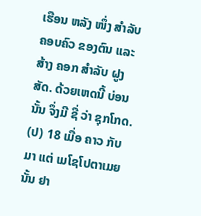ເຮືອນ ຫລັງ ໜຶ່ງ ສໍາລັບ ຄອບຄົວ ຂອງຕົນ ແລະ ສ້າງ ຄອກ ສໍາລັບ ຝູງສັດ. ດ້ວຍເຫດນີ້ ບ່ອນ ນັ້ນ ຈຶ່ງມີ ຊື່ ວ່າ ຊຸກໂກດ. (ປ) 18 ເມື່ອ ຄາວ ກັບ ມາ ແຕ່ ເມໂຊໂປຕາເມຍ ນັ້ນ ຢາ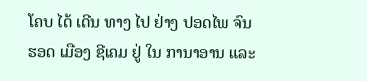ໂຄບ ໄດ້ ເດີນ ທາງ ໄປ ຢ່າງ ປອດໄພ ຈົນ ຮອດ ເມືອງ ຊີເຄມ ຢູ່ ໃນ ການາອານ ແລະ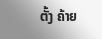ຕັ້ງ ຄ້າຍ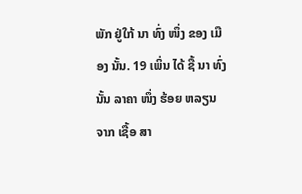ພັກ ຢູ່ໃກ້ ນາ ທົ່ງ ໜຶ່ງ ຂອງ ເມືອງ ນັ້ນ. 19 ເພິ່ນ ໄດ້ ຊື້ ນາ ທົ່ງ ນັ້ນ ລາຄາ ໜຶ່ງ ຮ້ອຍ ຫລຽນ ຈາກ ເຊື້ອ ສາ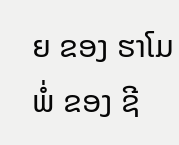ຍ ຂອງ ຮາໂມ ພໍ່ ຂອງ ຊີ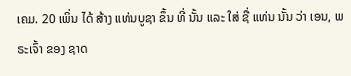ເຄມ. 20 ເພິ່ນ ໄດ້ ສ້າງ ແທ່ນບູຊາ ຂຶ້ນ ທີ່ ນັ້ນ ແລະ ໃສ່ ຊື່ ແທ່ນ ນັ້ນ ວ່າ ເອນ, ພຣະເຈົ້າ ຂອງ ຊາດ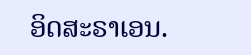ອິດສະຣາເອນ.